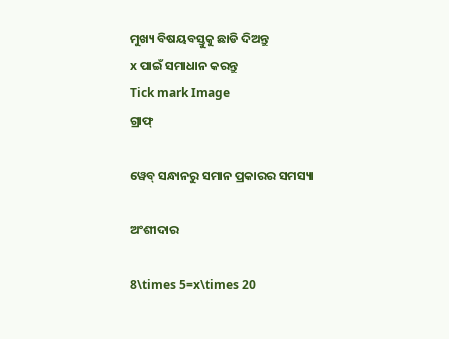ମୁଖ୍ୟ ବିଷୟବସ୍ତୁକୁ ଛାଡି ଦିଅନ୍ତୁ
x ପାଇଁ ସମାଧାନ କରନ୍ତୁ
Tick mark Image
ଗ୍ରାଫ୍

ୱେବ୍ ସନ୍ଧାନରୁ ସମାନ ପ୍ରକାରର ସମସ୍ୟା

ଅଂଶୀଦାର

8\times 5=x\times 20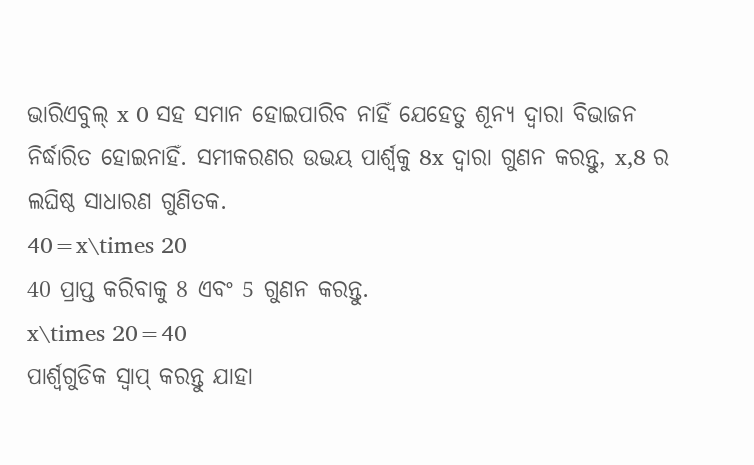ଭାରିଏବୁଲ୍‌ x 0 ସହ ସମାନ ହୋଇପାରିବ ନାହିଁ ଯେହେତୁ ଶୂନ୍ୟ ଦ୍ୱାରା ବିଭାଜନ ନିର୍ଦ୍ଧାରିତ ହୋଇନାହିଁ. ସମୀକରଣର ଉଭୟ ପାର୍ଶ୍ୱକୁ 8x ଦ୍ୱାରା ଗୁଣନ କରନ୍ତୁ, x,8 ର ଲଘିଷ୍ଠ ସାଧାରଣ ଗୁଣିତକ.
40=x\times 20
40 ପ୍ରାପ୍ତ କରିବାକୁ 8 ଏବଂ 5 ଗୁଣନ କରନ୍ତୁ.
x\times 20=40
ପାର୍ଶ୍ୱଗୁଡିକ ସ୍ୱାପ୍‌ କରନ୍ତୁ ଯାହା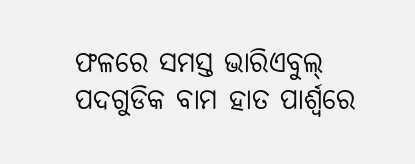ଫଳରେ ସମସ୍ତ ଭାରିଏବୁଲ୍ ପଦଗୁଡିକ ବାମ ହାତ ପାର୍ଶ୍ୱରେ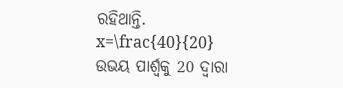ରହିଥାନ୍ତି.
x=\frac{40}{20}
ଉଭୟ ପାର୍ଶ୍ୱକୁ 20 ଦ୍ୱାରା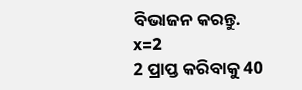ବିଭାଜନ କରନ୍ତୁ.
x=2
2 ପ୍ରାପ୍ତ କରିବାକୁ 40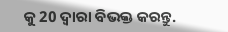କୁ 20 ଦ୍ୱାରା ବିଭକ୍ତ କରନ୍ତୁ.